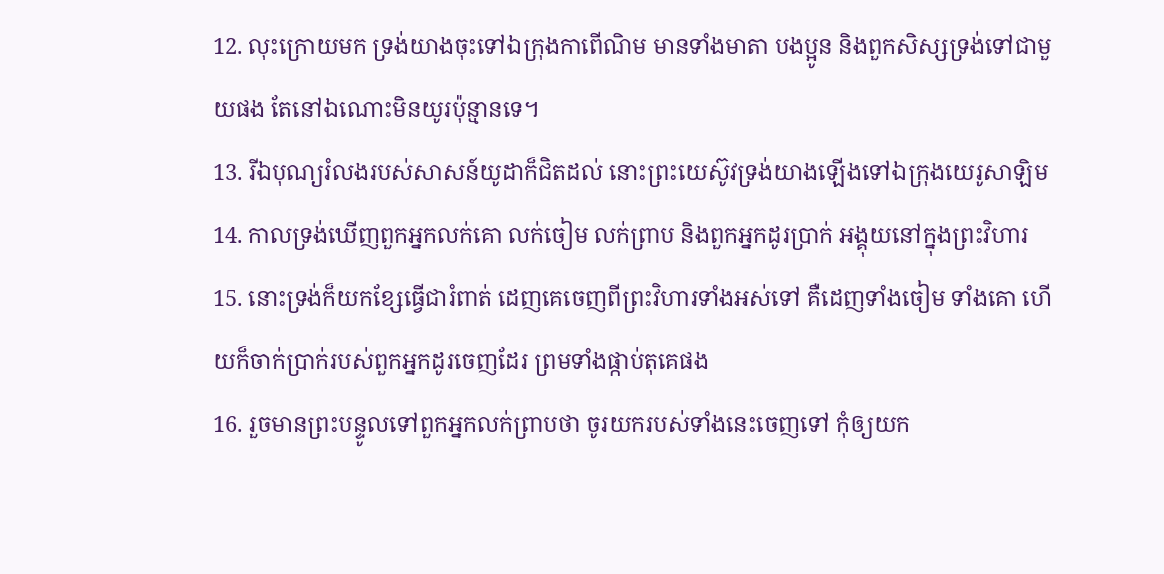12. លុះក្រោយមក ទ្រង់យាងចុះទៅឯក្រុងកាពើណិម មានទាំងមាតា បងប្អូន និងពួកសិស្សទ្រង់ទៅជាមួយផង តែនៅឯណោះមិនយូរប៉ុន្មានទេ។
13. រីឯបុណ្យរំលងរបស់សាសន៍យូដាក៏ជិតដល់ នោះព្រះយេស៊ូវទ្រង់យាងឡើងទៅឯក្រុងយេរូសាឡិម
14. កាលទ្រង់ឃើញពួកអ្នកលក់គោ លក់ចៀម លក់ព្រាប និងពួកអ្នកដូរប្រាក់ អង្គុយនៅក្នុងព្រះវិហារ
15. នោះទ្រង់ក៏យកខ្សែធ្វើជារំពាត់ ដេញគេចេញពីព្រះវិហារទាំងអស់ទៅ គឺដេញទាំងចៀម ទាំងគោ ហើយក៏ចាក់ប្រាក់របស់ពួកអ្នកដូរចេញដែរ ព្រមទាំងផ្កាប់តុគេផង
16. រួចមានព្រះបន្ទូលទៅពួកអ្នកលក់ព្រាបថា ចូរយករបស់ទាំងនេះចេញទៅ កុំឲ្យយក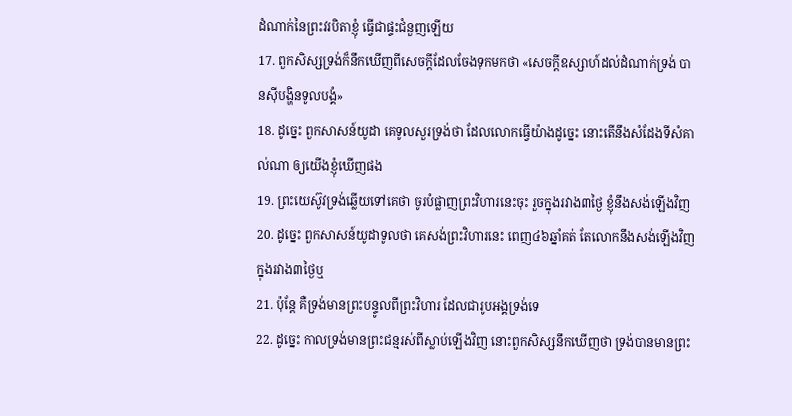ដំណាក់នៃព្រះវរបិតាខ្ញុំ ធ្វើជាផ្ទះជំនួញឡើយ
17. ពួកសិស្សទ្រង់ក៏នឹកឃើញពីសេចក្តីដែលចែងទុកមកថា «សេចក្តីឧស្សាហ៍ដល់ដំណាក់ទ្រង់ បានស៊ីបង្ហិនទូលបង្គំ»
18. ដូច្នេះ ពួកសាសន៍យូដា គេទូលសួរទ្រង់ថា ដែលលោកធ្វើយ៉ាងដូច្នេះ នោះតើនឹងសំដែងទីសំគាល់ណា ឲ្យយើងខ្ញុំឃើញផង
19. ព្រះយេស៊ូវទ្រង់ឆ្លើយទៅគេថា ចូរបំផ្លាញព្រះវិហារនេះចុះ រួចក្នុងរវាង៣ថ្ងៃ ខ្ញុំនឹងសង់ឡើងវិញ
20. ដូច្នេះ ពួកសាសន៍យូដាទូលថា គេសង់ព្រះវិហារនេះ ពេញ៤៦ឆ្នាំគត់ តែលោកនឹងសង់ឡើងវិញ ក្នុងរវាង៣ថ្ងៃឬ
21. ប៉ុន្តែ គឺទ្រង់មានព្រះបន្ទូលពីព្រះវិហារ ដែលជារូបអង្គទ្រង់ទេ
22. ដូច្នេះ កាលទ្រង់មានព្រះជន្មរស់ពីស្លាប់ឡើងវិញ នោះពួកសិស្សនឹកឃើញថា ទ្រង់បានមានព្រះ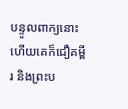បន្ទូលពាក្យនោះ ហើយគេក៏ជឿគម្ពីរ និងព្រះប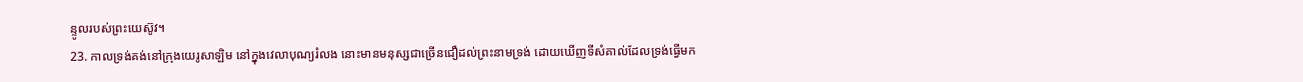ន្ទូលរបស់ព្រះយេស៊ូវ។
23. កាលទ្រង់គង់នៅក្រុងយេរូសាឡិម នៅក្នុងវេលាបុណ្យរំលង នោះមានមនុស្សជាច្រើនជឿដល់ព្រះនាមទ្រង់ ដោយឃើញទីសំគាល់ដែលទ្រង់ធ្វើមក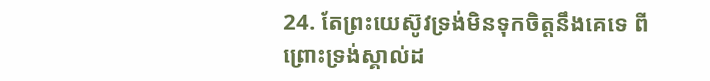24. តែព្រះយេស៊ូវទ្រង់មិនទុកចិត្តនឹងគេទេ ពីព្រោះទ្រង់ស្គាល់ដ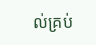ល់គ្រប់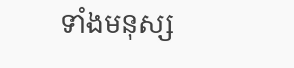ទាំងមនុស្ស